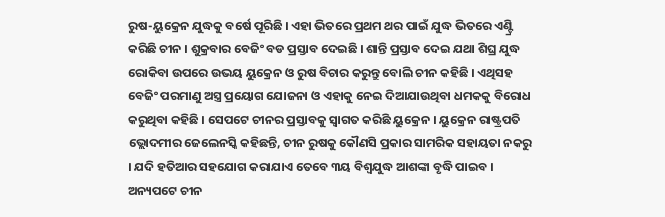ରୁଷ-ୟୁକ୍ରେନ ଯୁଦ୍ଧକୁ ବର୍ଷେ ପୂରିଛି । ଏହା ଭିତରେ ପ୍ରଥମ ଥର ପାଇଁ ଯୁଦ୍ଧ ଭିତରେ ଏଣ୍ଟ୍ରି କରିଛି ଚୀନ । ଶୁକ୍ରବାର ବେଜିଂ ବଡ ପ୍ରସ୍ତାବ ଦେଇଛି । ଶାନ୍ତି ପ୍ରସ୍ତାବ ଦେଇ ଯଥା ଶିଘ୍ର ଯୁଦ୍ଧ ରୋକିବା ଉପରେ ଉଭୟ ୟୁକ୍ରେନ ଓ ରୁଷ ବିଚାର କରୁନ୍ତୁ ବୋଲି ଚୀନ କହିଛି । ଏଥିସହ ବେଜିଂ ପରମାଣୁ ଅସ୍ତ୍ର ପ୍ରୟୋଗ ଯୋଜନା ଓ ଏହାକୁ ନେଇ ଦିଆଯାଉଥିବା ଧମକକୁ ବିରୋଧ କରୁଥିବା କହିଛି । ସେପଟେ ଚୀନର ପ୍ରସ୍ତାବକୁ ସ୍ୱାଗତ କରିଛି ୟୁକ୍ରେନ । ୟୁକ୍ରେନ ରାଷ୍ଟ୍ରପତି ଭ୍ଲୋଦମୀର ଜେଲେନସ୍କି କହିଛନ୍ତି, ଚୀନ ରୁଷକୁ କୌଣସି ପ୍ରକାର ସାମରିକ ସହାୟତା ନକରୁ । ଯଦି ହତିଆର ସହଯୋଗ କରାଯାଏ ତେବେ ୩ୟ ବିଶ୍ୱଯୁଦ୍ଧ ଆଶଙ୍କା ବୃଦ୍ଧି ପାଇବ । ଅନ୍ୟପଟେ ଚୀନ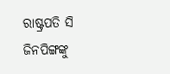ରାଷ୍ଟ୍ରପତି ସି ଜିନପିଙ୍ଗଙ୍କୁ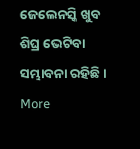ଜେଲେନସ୍କି ଖୁବ ଶିଘ୍ର ଭେଟିବା ସମ୍ଭାବନା ରହିଛି ।
More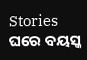Stories
ଘରେ ବୟସ୍କ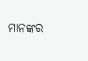ମାନଙ୍କର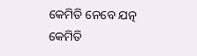କେମିତି ନେବେ ଯତ୍ନ
କେମିତି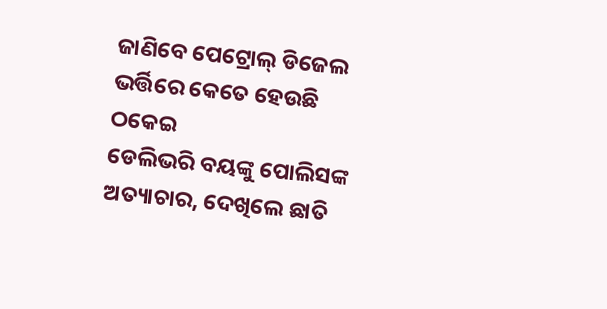ଜାଣିବେ ପେଟ୍ରୋଲ୍ ଡିଜେଲ ଭର୍ତ୍ତିରେ କେତେ ହେଉଛି ଠକେଇ
ଡେଲିଭରି ବୟଙ୍କୁ ପୋଲିସଙ୍କ ଅତ୍ୟାଚାର, ଦେଖିଲେ ଛାତି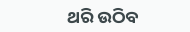ଥରି ଉଠିବ